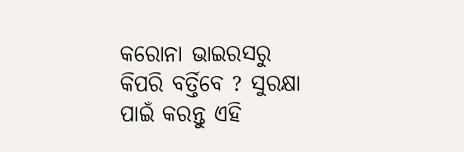କରୋନା ଭାଇରସରୁ କିପରି ବର୍ତ୍ତିବେ ? ସୁରକ୍ଷା ପାଇଁ କରନ୍ତୁ ଏହି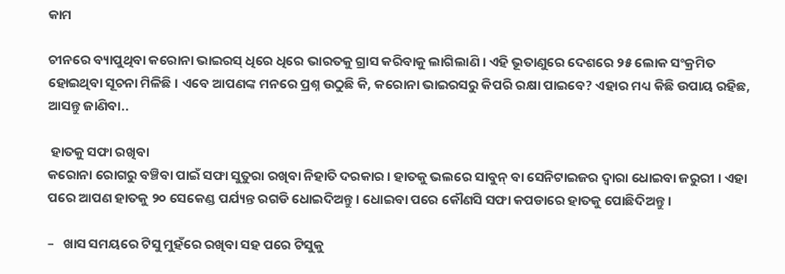କାମ

ଚୀନରେ ବ୍ୟାପୁଥିବା କରୋନା ଭାଇରସ୍ ଧିରେ ଧିରେ ଭାରତକୁ ଗ୍ରାସ କରିବାକୁ ଲାଗିଲାଣି । ଏହି ଭୂତାଣୁରେ ଦେଶରେ ୨୫ ଲୋକ ସଂକ୍ରମିତ ହୋଇଥିବା ସୂଚନା ମିଳିଛି । ଏବେ ଆପଣଙ୍କ ମନରେ ପ୍ରଶ୍ନ ଉଠୁଛି କି, କରୋନା ଭାଇରସରୁ କିପରି ରକ୍ଷା ପାଇବେ? ଏହାର ମଧ୍ୟ କିଛି ଉପାୟ ରହିଛ, ଆସନ୍ତୁ ଜାଣିବା..

 ହାତକୁ ସଫା ରଖିବା
କରୋନା ରୋଗରୁ ବଞ୍ଚିବା ପାଇଁ ସଫା ସୁତୁରା ରଖିବା ନିହାତି ଦରକାର । ହାତକୁ ଭଲରେ ସାବୁନ୍ ବା ସେନିଟାଇଜର ଦ୍ୱାରା ଧୋଇବା ଜରୁରୀ । ଏହା ପରେ ଆପଣ ହାତକୁ ୨୦ ସେକେଣ୍ଡ ପର୍ଯ୍ୟନ୍ତ ରଗଡି ଧୋଇଦିଅନ୍ତୁ । ଧୋଇବା ପରେ କୌଣସି ସଫା କପଡାରେ ହାତକୁ ପୋଛିଦିଅନ୍ତୁ ।

–   ଖାସ ସମୟରେ ଟିସୁ ମୁହଁରେ ରଖିବା ସହ ପରେ ଟିସୁକୁ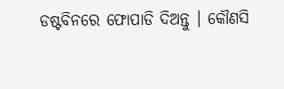ଡଷ୍ଟବିନରେ ଫୋପାଡି ଦିଅନ୍ତୁ । କୌଣସି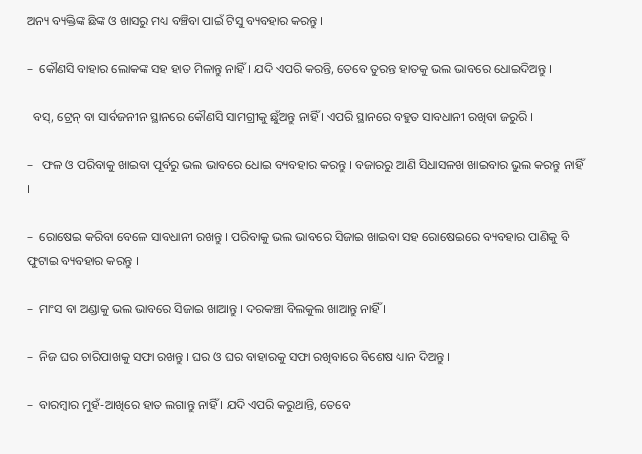ଅନ୍ୟ ବ୍ୟକ୍ତିଙ୍କ ଛିଙ୍କ ଓ ଖାସରୁ ମଧ୍ୟ ବଞ୍ଚିବା ପାଇଁ ଟିସୁ ବ୍ୟବହାର କରନ୍ତୁ ।

–  କୌଣସି ବାହାର ଲୋକଙ୍କ ସହ ହାତ ମିଳାନ୍ତୁ ନାହିଁ । ଯଦି ଏପରି କରନ୍ତି, ତେବେ ତୁରନ୍ତ ହାତକୁ ଭଲ ଭାବରେ ଧୋଇଦିଅନ୍ତୁ ।

  ବସ୍, ଟ୍ରେନ୍ ବା ସାର୍ବଜନୀନ ସ୍ଥାନରେ କୌଣସି ସାମଗ୍ରୀକୁ ଛୁଁଅନ୍ତୁ ନାହିଁ । ଏପରି ସ୍ଥାନରେ ବହୁତ ସାବଧାନୀ ରଖିବା ଜରୁରି ।

–   ଫଳ ଓ ପରିବାକୁ ଖାଇବା ପୂର୍ବରୁ ଭଲ ଭାବରେ ଧୋଇ ବ୍ୟବହାର କରନ୍ତୁ । ବଜାରରୁ ଆଣି ସିଧାସଳଖ ଖାଇବାର ଭୁଲ କରନ୍ତୁ ନାହିଁ ।

–  ରୋଷେଇ କରିବା ବେଳେ ସାବଧାନୀ ରଖନ୍ତୁ । ପରିବାକୁ ଭଲ ଭାବରେ ସିଜାଇ ଖାଇବା ସହ ରୋଷେଇରେ ବ୍ୟବହାର ପାଣିକୁ ବି ଫୁଟାଇ ବ୍ୟବହାର କରନ୍ତୁ ।

–  ମାଂସ ବା ଅଣ୍ଡାକୁ ଭଲ ଭାବରେ ସିଜାଇ ଖାଆନ୍ତୁ । ଦରକଞ୍ଚା ବିଲକୁଲ ଖାଆନ୍ତୁ ନାହିଁ ।

–  ନିଜ ଘର ଚାରିପାଖକୁ ସଫା ରଖନ୍ତୁ । ଘର ଓ ଘର ବାହାରକୁ ସଫା ରଖିବାରେ ବିଶେଷ ଧ୍ୟାନ ଦିଅନ୍ତୁ ।

–  ବାରମ୍ବାର ମୁହଁ-ଆଖିରେ ହାତ ଲଗାନ୍ତୁ ନାହିଁ । ଯଦି ଏପରି କରୁଥାନ୍ତି, ତେବେ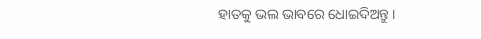ହାତକୁ ଭଲ ଭାବରେ ଧୋଇଦିଅନ୍ତୁ ।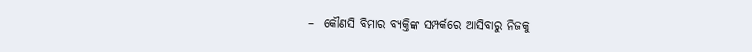–  କୌଣସି ବିମାର ବ୍ୟକ୍ତିଙ୍କ ସମ୍ପର୍କରେ ଆସିବାରୁ ନିଜକୁ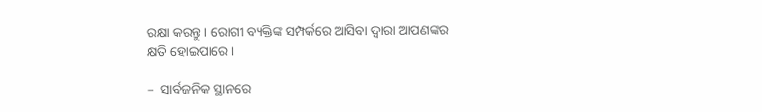ରକ୍ଷା କରନ୍ତୁ । ରୋଗୀ ବ୍ୟକ୍ତିଙ୍କ ସମ୍ପର୍କରେ ଆସିବା ଦ୍ୱାରା ଆପଣଙ୍କର କ୍ଷତି ହୋଇପାରେ ।

–  ସାର୍ବଜନିକ ସ୍ଥାନରେ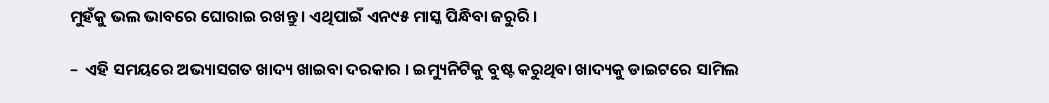ମୁହଁକୁ ଭଲ ଭାବରେ ଘୋରାଇ ରଖନ୍ତୁ । ଏଥିପାଇଁ ଏନ୯୫ ମାସ୍କ ପିନ୍ଧିବା ଜରୁରି ।

–  ଏହି ସମୟରେ ଅଭ୍ୟାସଗତ ଖାଦ୍ୟ ଖାଇବା ଦରକାର । ଇମ୍ୟୁନିଟିକୁ ବୁଷ୍ଟ କରୁଥିବା ଖାଦ୍ୟକୁ ଡାଇଟରେ ସାମିଲ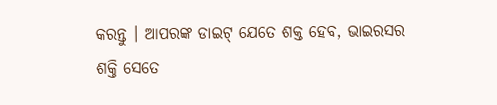କରନ୍ତୁ । ଆପରଙ୍କ ଡାଇଟ୍ ଯେତେ ଶକ୍ତ ହେବ, ଭାଇରସର ଶକ୍ତି ସେତେ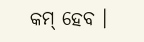କମ୍ ହେବ ।